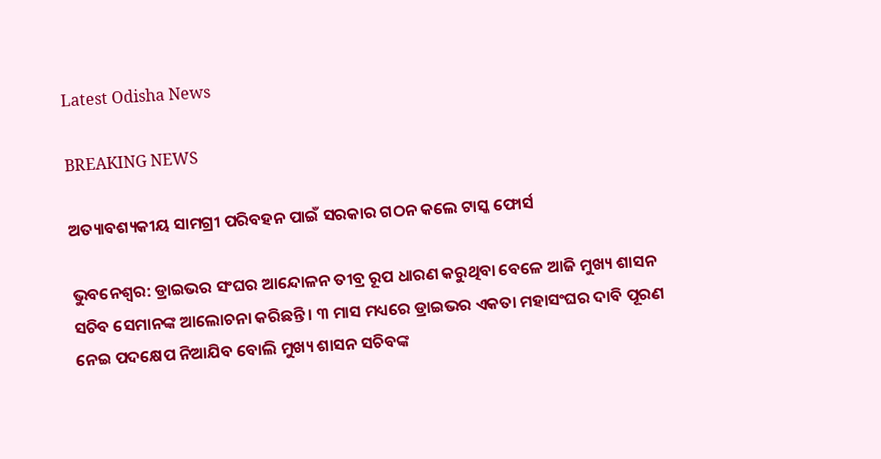Latest Odisha News

BREAKING NEWS

ଅତ୍ୟାବଶ୍ୟକୀୟ ସାମଗ୍ରୀ ପରିବହନ ପାଇଁ ସରକାର ଗଠନ କଲେ ଟାସ୍କ ଫୋର୍ସ

ଭୁବନେଶ୍ୱର: ଡ୍ରାଇଭର ସଂଘର ଆନ୍ଦୋଳନ ତୀବ୍ର ରୂପ ଧାରଣ କରୁଥିବା ବେଳେ ଆଜି ମୁଖ୍ୟ ଶାସନ ସଚିବ ସେମାନଙ୍କ ଆଲୋଚନା କରିଛନ୍ତି । ୩ ମାସ ମଧ୍ୟରେ ଡ୍ରାଇଭର ଏକତା ମହାସଂଘର ଦାବି ପୂରଣ ନେଇ ପଦକ୍ଷେପ ନିଆଯିବ ବୋଲି ମୁଖ୍ୟ ଶାସନ ସଚିବଙ୍କ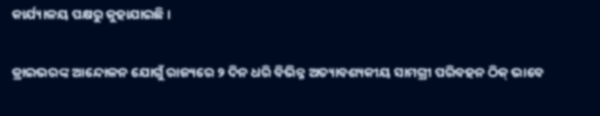କାର୍ଯ୍ୟାଳୟ ପକ୍ଷରୁ କୁହାଯାଇଛି ।

ଡ୍ରାଇଭରଙ୍କ ଆନ୍ଦୋଳନ ଯୋଗୁଁ ରାଜ୍ୟରେ ୨ ଦିନ ଧରି ବିଭିନ୍ନ ଅତ୍ୟାବଶ୍ୟକୀୟ ସାମଗ୍ରୀ ପରିବହନ ଠିକ୍ ଭାବେ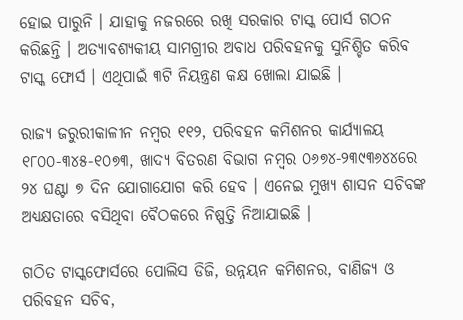ହୋଇ ପାରୁନି । ଯାହାକୁ ନଜରରେ ରଖି ସରକାର ଟାସ୍କ ପୋର୍ସ ଗଠନ କରିଛନ୍ତି । ଅତ୍ୟାବଶ୍ୟକୀୟ ସାମଗ୍ରୀର ଅବାଧ ପରିବହନକୁ ସୁନିଶ୍ଚିତ କରିବ ଟାସ୍କ ଫୋର୍ସ । ଏଥିପାଇଁ ୩ଟି ନିୟନ୍ତ୍ରଣ କକ୍ଷ ଖୋଲା ଯାଇଛି ।

ରାଜ୍ୟ ଜରୁରୀକାଳୀନ ନମ୍ବର ୧୧୨, ପରିବହନ କମିଶନର କାର୍ଯ୍ୟାଳୟ ୧୮୦୦-୩୪୫-୧୦୭୩, ଖାଦ୍ୟ ବିତରଣ ବିଭାଗ ନମ୍ବର ୦୬୭୪-୨୩୯୩୬୪୪ରେ ୨୪ ଘଣ୍ଟା ୭ ଦିନ ଯୋଗାଯୋଗ କରି ହେବ । ଏନେଇ ମୁଖ୍ୟ ଶାସନ ସଚିବଙ୍କ ଅଧ୍ୟକ୍ଷତାରେ ବସିଥିବା ବୈଠକରେ ନିଷ୍ପତ୍ତି ନିଆଯାଇଛି ।

ଗଠିତ ଟାସ୍କଫୋର୍ସରେ ପୋଲିସ ଡିଜି, ଉନ୍ନୟନ କମିଶନର, ବାଣିଜ୍ୟ ଓ ପରିବହନ ସଚିବ,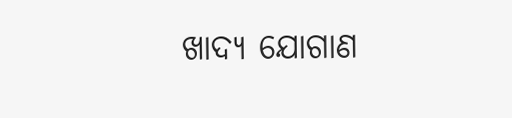ଖାଦ୍ୟ ଯୋଗାଣ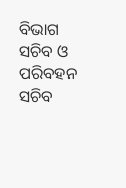ବିଭାଗ ସଚିବ ଓ ପରିବହନ ସଚିବ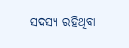ସଦସ୍ୟ ରହିଥିବା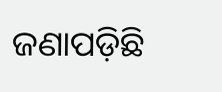ଜଣାପଡ଼ିଛି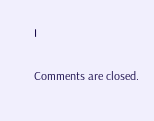।

Comments are closed.